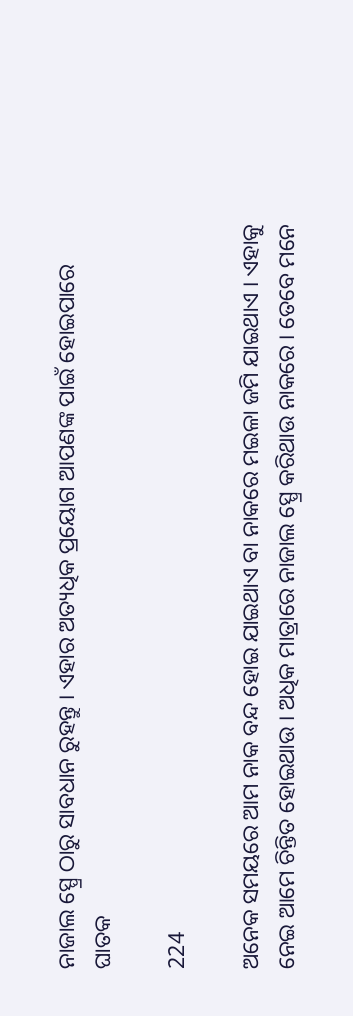ନାଜାଲ ସ୍ପ୍ରେ ଠାରୁ ସାବଧାନ ରୁହନ୍ତୁ । ଏହାର ଅତ୍ୟଧିକ ପ୍ରୟୋଗ ଆପଣଙ୍କ ପାଇଁ ହୋଇପାରେ ଘାତକ

224

ଅନେକ ସମୟରେ ଆମ ନାକ ବନ୍ଦ ହୋଇ ଯାଇଥାଏ ବା ନାକରେ ମଇଳା ଜମି ଯାଇଥାଏ । ଏହାକୁ ନେଇ ଆମେ ଚିନ୍ତିତ ହୋଇଥାଉ । ଅଧିକ ମାତ୍ରାରେ ନାଜାଲ ସ୍ପ୍ରେ କରିଥାଉ ନାକରେ । ତେବେ ମନେ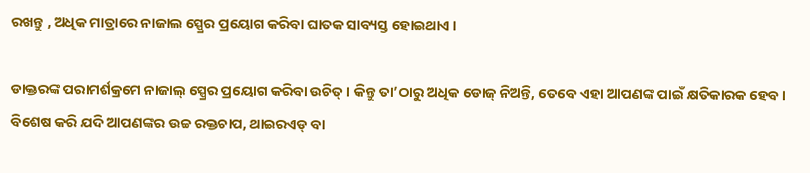ରଖନ୍ତୁ , ଅଧିକ ମାତ୍ରାରେ ନାଜାଲ ସ୍ପ୍ରେର ପ୍ରୟୋଗ କରିବା ଘାତକ ସାବ୍ୟସ୍ତ ହୋଇଥାଏ ।

ଡାକ୍ତରଙ୍କ ପରାମର୍ଶକ୍ରମେ ନାଜାଲ୍ ସ୍ପ୍ରେର ପ୍ରୟୋଗ କରିବା ଉଚିତ୍ । କିନ୍ତୁ ତା’ଠାରୁ ଅଧିକ ଡୋଜ୍ ନିଅନ୍ତି, ତେବେ ଏହା ଆପଣଙ୍କ ପାଇଁ କ୍ଷତିକାରକ ହେବ । ବିଶେଷ କରି ଯଦି ଆପଣଙ୍କର ଉଚ୍ଚ ରକ୍ତଚାପ, ଥାଇରଏଡ୍ ବା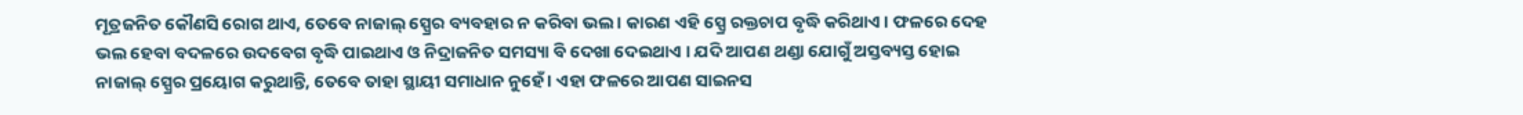ମୂତ୍ରଜନିତ କୌଣସି ରୋଗ ଥାଏ, ତେବେ ନାଜାଲ୍ ସ୍ପ୍ରେର ବ୍ୟବହାର ନ କରିବା ଭଲ । କାରଣ ଏହି ସ୍ପ୍ରେ ରକ୍ତଚାପ ବୃଦ୍ଧି କରିଥାଏ । ଫଳରେ ଦେହ ଭଲ ହେବା ବଦଳରେ ଉଦବେଗ ବୃଦ୍ଧି ପାଇଥାଏ ଓ ନିଦ୍ରାଜନିତ ସମସ୍ୟା ବି ଦେଖା ଦେଇଥାଏ । ଯଦି ଆପଣ ଥଣ୍ଡା ଯୋଗୁଁ ଅସ୍ତବ୍ୟସ୍ତ ହୋଇ ନାଜାଲ୍ ସ୍ପ୍ରେର ପ୍ରୟୋଗ କରୁଥାନ୍ତି, ତେବେ ତାହା ସ୍ଥାୟୀ ସମାଧାନ ନୁହେଁ । ଏହା ଫଳରେ ଆପଣ ସାଇନସ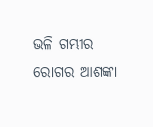ଭଳି ଗମ୍ଭୀର ରୋଗର ଆଶଙ୍କା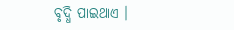ବୃଦ୍ଧି ପାଇଥାଏ ।